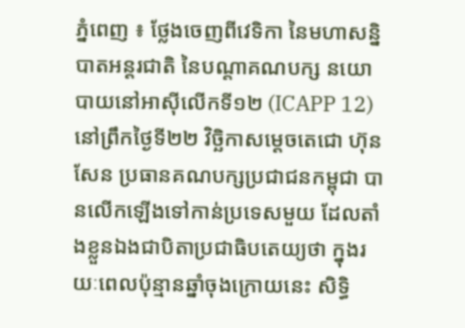ភ្នំពេញ ៖ ថ្លែងចេញពីវេទិកា នៃមហាសន្និបាតអន្តរជាតិ នៃបណ្តាគណបក្ស នយោបាយនៅអាស៊ីលើកទី១២ (ICAPP 12)នៅព្រឹកថ្ងៃទី២២ វិច្ឆិកាសម្តេចតេជោ ហ៊ុន សែន ប្រធានគណបក្សប្រជាជនកម្ពុជា បានលើកឡើងទៅកាន់ប្រទេសមួយ ដែលតាំងខ្លួនឯងជាបិតាប្រជាធិបតេយ្យថា ក្នុងរយៈពេលប៉ុន្មានឆ្នាំចុងក្រោយនេះ សិទ្ធិ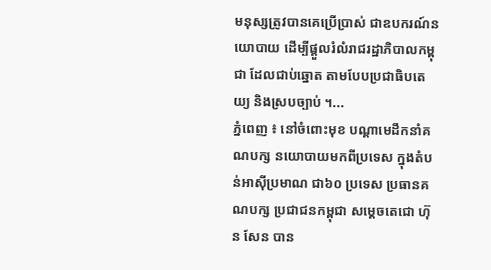មនុស្សត្រូវបានគេប្រើប្រាស់ ជាឧបករណ៍នយោបាយ ដើម្បីផ្តួលរំលំរាជរដ្ឋាភិបាលកម្ពុជា ដែលជាប់ឆ្នោត តាមបែបប្រជាធិបតេយ្យ និងស្របច្បាប់ ។...
ភ្នំពេញ ៖ នៅចំពោះមុខ បណ្តាមេដឹកនាំគណបក្ស នយោបាយមកពីប្រទេស ក្នុងតំបន់អាស៊ីប្រមាណ ជា៦០ ប្រទេស ប្រធានគណបក្ស ប្រជាជនកម្ពុជា សម្តេចតេជោ ហ៊ុន សែន បាន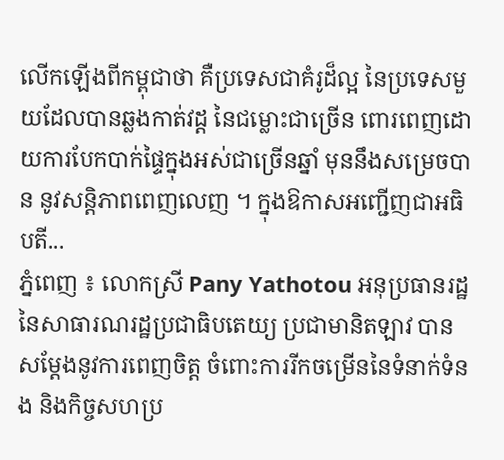លើកឡើងពីកម្ពុជាថា គឺប្រទេសជាគំរូដ៏ល្អ នៃប្រទេសមួយដែលបានឆ្លងកាត់វដ្ដ នៃជម្លោះជាច្រើន ពោរពេញដោយការបែកបាក់ផ្ទៃក្នុងអស់ជាច្រើនឆ្នាំ មុននឹងសម្រេចបាន នូវសន្តិភាពពេញលេញ ។ ក្នុងឱកាសអញ្ជើញជាអធិបតី...
ភ្នំពេញ ៖ លោកស្រី Pany Yathotou អនុប្រធានរដ្ឋ នៃសាធារណរដ្ឋប្រជាធិបតេយ្យ ប្រជាមានិតឡាវ បានសម្ដែងនូវការពេញចិត្ត ចំពោះការរីកចម្រើននៃទំនាក់ទំនង និងកិច្ចសហប្រ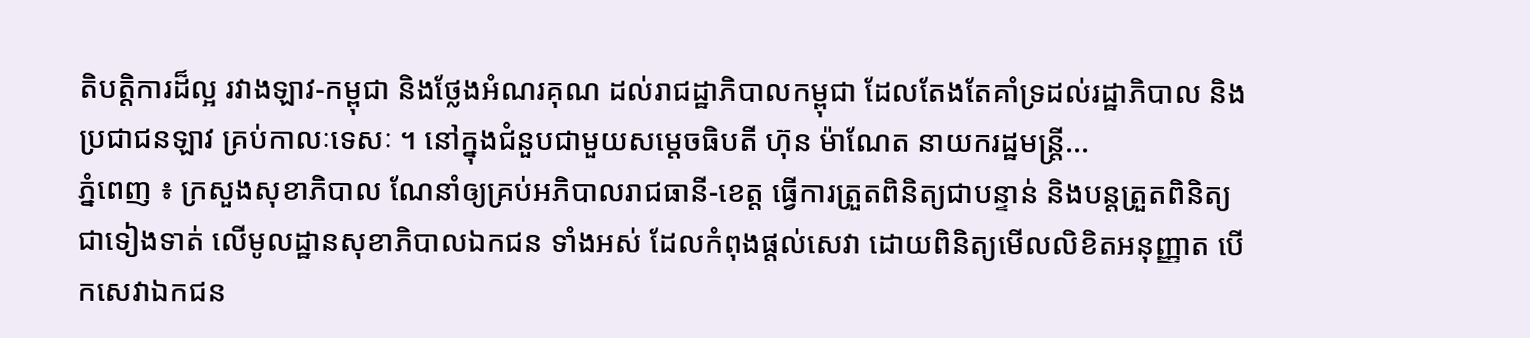តិបត្តិការដ៏ល្អ រវាងឡាវ-កម្ពុជា និងថ្លែងអំណរគុណ ដល់រាជដ្ឋាភិបាលកម្ពុជា ដែលតែងតែគាំទ្រដល់រដ្ឋាភិបាល និងប្រជាជនឡាវ គ្រប់កាលៈទេសៈ ។ នៅក្នុងជំនួបជាមួយសម្តេចធិបតី ហ៊ុន ម៉ាណែត នាយករដ្ឋមន្ត្រី...
ភ្នំពេញ ៖ ក្រសួងសុខាភិបាល ណែនាំឲ្យគ្រប់អភិបាលរាជធានី-ខេត្ត ធ្វើការត្រួតពិនិត្យជាបន្ទាន់ និងបន្តត្រួតពិនិត្យជាទៀងទាត់ លើមូលដ្ឋានសុខាភិបាលឯកជន ទាំងអស់ ដែលកំពុងផ្តល់សេវា ដោយពិនិត្យមើលលិខិតអនុញ្ញាត បើកសេវាឯកជន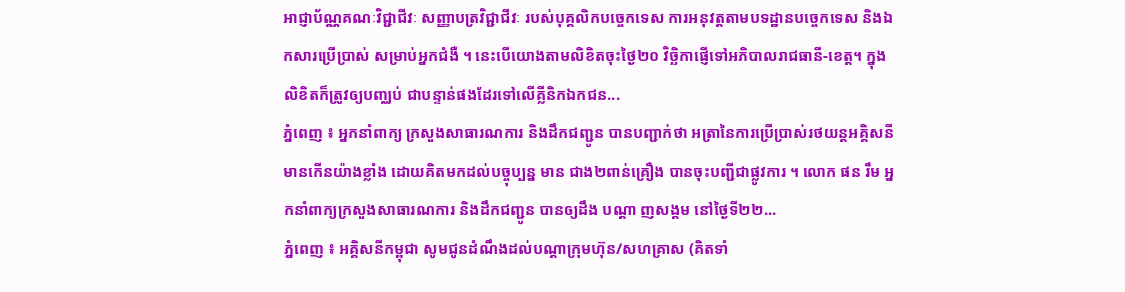អាជ្ញាប័ណ្ណគណៈវិជ្ជាជីវៈ សញ្ញាបត្រវិជ្ជាជីវៈ របស់បុគ្គលិកបច្ចេកទេស ការអនុវត្តតាមបទដ្ឋានបច្ចេកទេស និងឯកសារប្រើប្រាស់ សម្រាប់អ្នកជំងឺ ។ នេះបើយោងតាមលិខិតចុះថ្ងៃ២០ វិច្ឆិកាផ្ញើទៅអភិបាលរាជធានី-ខេត្ត។ ក្នុងលិខិតក៏ត្រូវឲ្យបញ្ឈប់ ជាបន្ទាន់ផងដែរទៅលើគ្លីនិកឯកជន...
ភ្នំពេញ ៖ អ្នកនាំពាក្យ ក្រសួងសាធារណការ និងដឹកជញ្ជូន បានបញ្ជាក់ថា អត្រានៃការប្រើប្រាស់រថយន្តអគ្គិសនី មានកើនយ៉ាងខ្លាំង ដោយគិតមកដល់បច្ចុប្បន្ន មាន ជាង២ពាន់គ្រឿង បានចុះបញ្ជីជាផ្លូវការ ។ លោក ផន រឹម អ្នកនាំពាក្យក្រសួងសាធារណការ និងដឹកជញ្ជូន បានឲ្យដឹង បណ្តា ញសង្គម នៅថ្ងៃទី២២...
ភ្នំពេញ ៖ អគ្គិសនីកម្ពុជា សូមជូនដំណឹងដល់បណ្តាក្រុមហ៊ុន/សហគ្រាស (គិតទាំ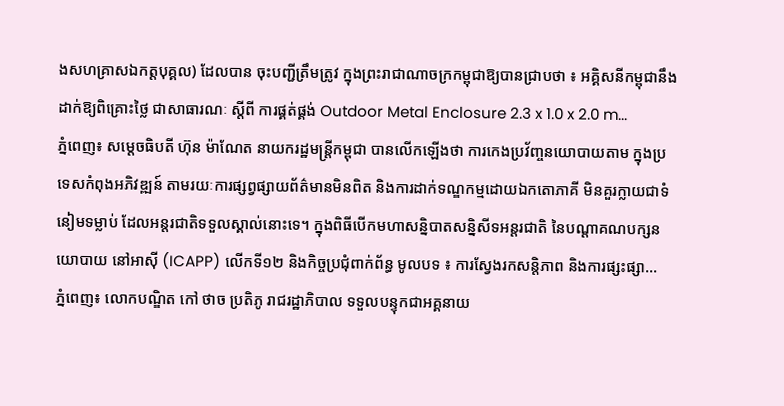ងសហគ្រាសឯកត្តបុគ្គល) ដែលបាន ចុះបញ្ជីត្រឹមត្រូវ ក្នុងព្រះរាជាណាចក្រកម្ពុជាឱ្យបានជ្រាបថា ៖ អគ្គិសនីកម្ពុជានឹងដាក់ឱ្យពិគ្រោះថ្លៃ ជាសាធារណៈ ស្តីពី ការផ្គត់ផ្គង់ Outdoor Metal Enclosure 2.3 x 1.0 x 2.0 m...
ភ្នំពេញ៖ សម្តេចធិបតី ហ៊ុន ម៉ាណែត នាយករដ្ឋមន្ត្រីកម្ពុជា បានលើកឡើងថា ការកេងប្រវ័ញ្ចនយោបាយតាម ក្នុងប្រទេសកំពុងអភិវឌ្ឍន៍ តាមរយៈការផ្សព្វផ្សាយព័ត៌មានមិនពិត និងការដាក់ទណ្ឌកម្មដោយឯកតោភាគី មិនគួរក្លាយជាទំនៀមទម្លាប់ ដែលអន្តរជាតិទទួលស្គាល់នោះទេ។ ក្នុងពិធីបើកមហាសន្និបាតសន្និសីទអន្តរជាតិ នៃបណ្តាគណបក្សនយោបាយ នៅអាស៊ី (ICAPP) លើកទី១២ និងកិច្ចប្រជុំពាក់ព័ន្ធ មូលបទ ៖ ការស្វែងរកសន្តិភាព និងការផ្សះផ្សា...
ភ្នំពេញ៖ លោកបណ្ឌិត កៅ ថាច ប្រតិភូ រាជរដ្ឋាភិបាល ទទួលបន្ទុកជាអគ្គនាយ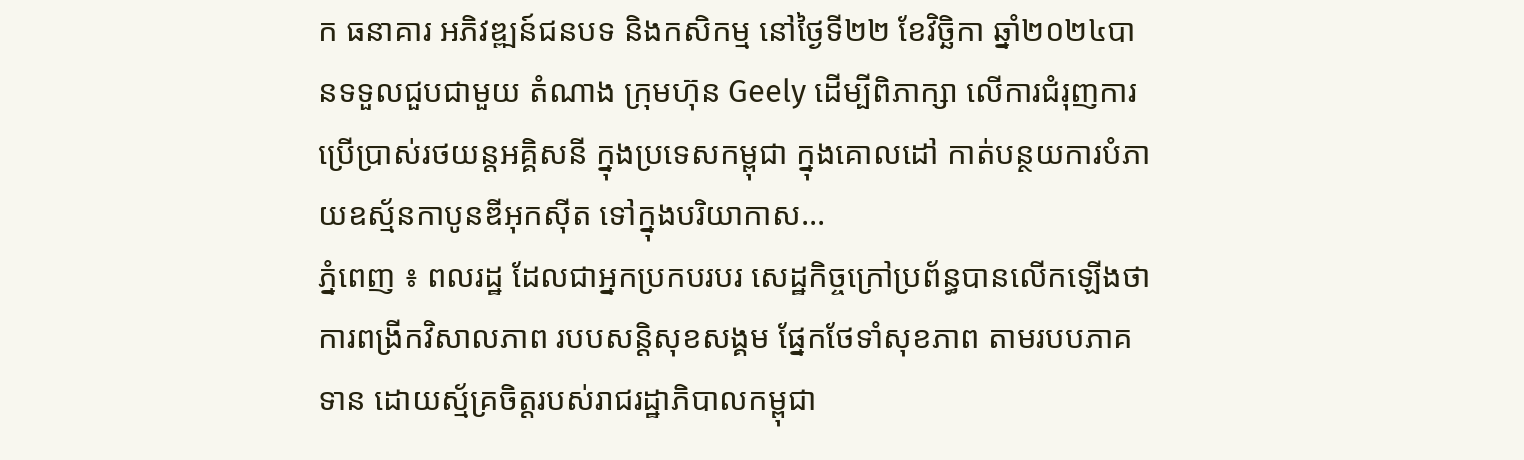ក ធនាគារ អភិវឌ្ឍន៍ជនបទ និងកសិកម្ម នៅថ្ងៃទី២២ ខែវិច្ឆិកា ឆ្នាំ២០២៤បានទទួលជួបជាមួយ តំណាង ក្រុមហ៊ុន Geely ដើម្បីពិភាក្សា លើការជំរុញការប្រើប្រាស់រថយន្តអគ្គិសនី ក្នុងប្រទេសកម្ពុជា ក្នុងគោលដៅ កាត់បន្ថយការបំភាយឧស្ម័នកាបូនឌីអុកស៊ីត ទៅក្នុងបរិយាកាស...
ភ្នំពេញ ៖ ពលរដ្ឋ ដែលជាអ្នកប្រកបរបរ សេដ្ឋកិច្ចក្រៅប្រព័ន្ធបានលើកឡើងថា ការពង្រីកវិសាលភាព របបសន្តិសុខសង្គម ផ្នែកថែទាំសុខភាព តាមរបបភាគទាន ដោយស្ម័គ្រចិត្តរបស់រាជរដ្ឋាភិបាលកម្ពុជា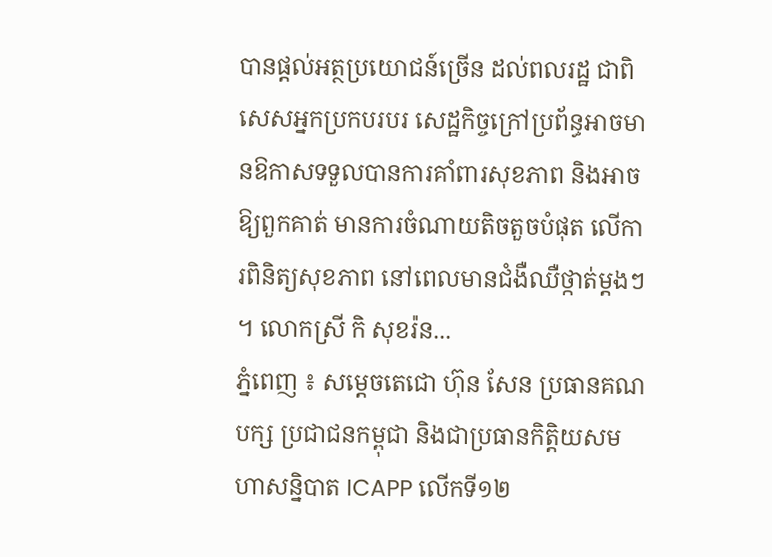បានផ្តល់អត្ថប្រយោជន៍ច្រើន ដល់ពលរដ្ឋ ជាពិសេសអ្នកប្រកបរបរ សេដ្ឋកិច្ចក្រៅប្រព័ន្ធអាចមានឱកាសទទួលបានការគាំពារសុខភាព និងអាចឱ្យពួកគាត់ មានការចំណាយតិចតួចបំផុត លើការពិនិត្យសុខភាព នៅពេលមានជំងឺឈឺថ្កាត់ម្តងៗ ។ លោកស្រី កិ សុខរ៉ន...
ភ្នំពេញ ៖ សម្ដេចតេជោ ហ៊ុន សែន ប្រធានគណបក្ស ប្រជាជនកម្ពុជា និងជាប្រធានកិត្តិយសមហាសន្និបាត ICAPP លើកទី១២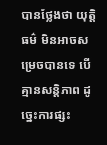បានថ្លែងថា យុត្តិធម៌ មិនអាចសម្រេចបានទេ បើគ្មានសន្តិភាព ដូច្នេះការផ្សះ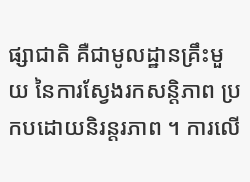ផ្សាជាតិ គឺជាមូលដ្ឋានគ្រឹះមួយ នៃការស្វែងរកសន្តិភាព ប្រកបដោយនិរន្តរភាព ។ ការលើ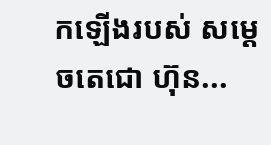កឡើងរបស់ សម្ដេចតេជោ ហ៊ុន...